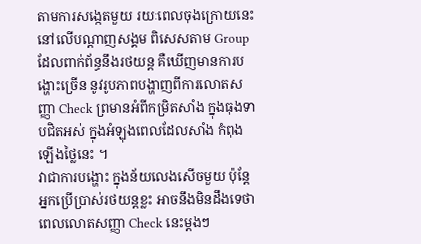តាមការសង្កេតមួយ រយៈពេលចុងក្រោយនេះ នៅលើបណ្តាញសង្គម ពិសេសតាម Group ដែលពាក់ព័ន្ធនឹងរថយន្ត គឺឃើញមានការបង្ហោះច្រើន នូវរូបភាពបង្ហាញពីការលោតសញ្ញា Check ព្រមានអំពីកម្រិតសាំង ក្នុងធុងទាបជិតអស់ ក្នុងអំឡុងពេលដែលសាំង កំពុងឡើងថ្លៃនេះ ។
វាជាការបង្ហោះ ក្នុងន័យលេងសើចមួយ ប៉ុន្តែអ្នកប្រើប្រាស់រថយន្តខ្លះ អាចនឹងមិនដឹងទេថា ពេលលោតសញ្ញា Check នេះម្តងៗ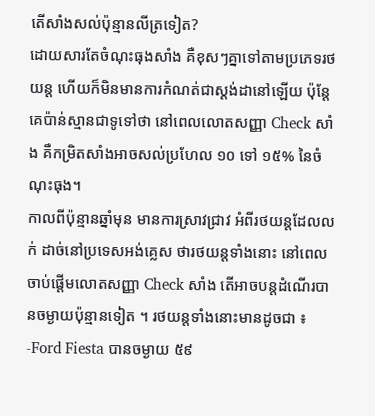តើសាំងសល់ប៉ុន្មានលីត្រទៀត?
ដោយសារតែចំណុះធុងសាំង គឺខុសៗគ្នាទៅតាមប្រភេទរថយន្ត ហើយក៏មិនមានការកំណត់ជាស្តង់ដានៅឡើយ ប៉ុន្តែគេប៉ាន់ស្មានជាទូទៅថា នៅពេលលោតសញ្ញា Check សាំង គឺកម្រិតសាំងអាចសល់ប្រហែល ១០ ទៅ ១៥% នៃចំណុះធុង។
កាលពីប៉ុន្មានឆ្នាំមុន មានការស្រាវជ្រាវ អំពីរថយន្តដែលលក់ ដាច់នៅប្រទេសអង់គ្លេស ថារថយន្តទាំងនោះ នៅពេលចាប់ផ្តើមលោតសញ្ញា Check សាំង តើអាចបន្តដំណើរបានចម្ងាយប៉ុន្មានទៀត ។ រថយន្តទាំងនោះមានដូចជា ៖
-Ford Fiesta បានចម្ងាយ ៥៩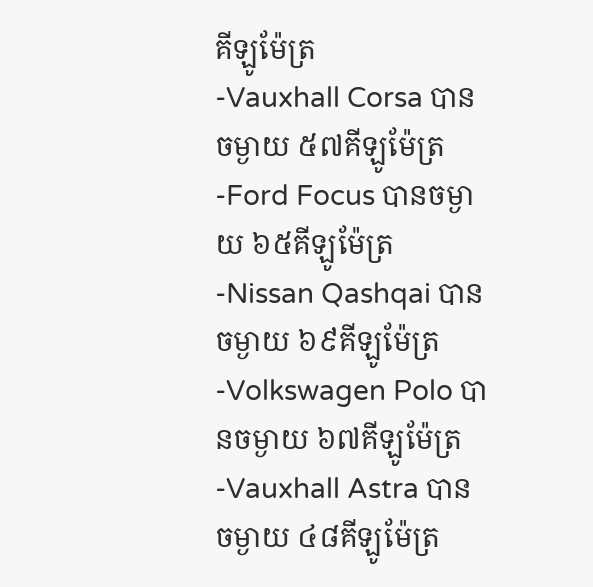គីឡូម៉ែត្រ
-Vauxhall Corsa បានចម្ងាយ ៥៧គីឡូម៉ែត្រ
-Ford Focus បានចម្ងាយ ៦៥គីឡូម៉ែត្រ
-Nissan Qashqai បានចម្ងាយ ៦៩គីឡូម៉ែត្រ
-Volkswagen Polo បានចម្ងាយ ៦៧គីឡូម៉ែត្រ
-Vauxhall Astra បានចម្ងាយ ៤៨គីឡូម៉ែត្រ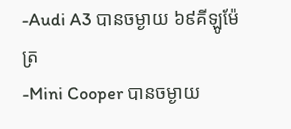-Audi A3 បានចម្ងាយ ៦៩គីឡូម៉ែត្រ
-Mini Cooper បានចម្ងាយ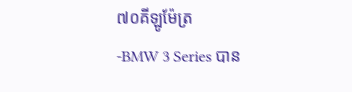៧០គីឡូម៉ែត្រ
-BMW 3 Series បាន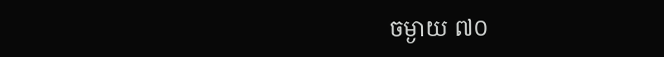ចម្ងាយ ៧០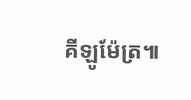គីឡូម៉ែត្រ៕